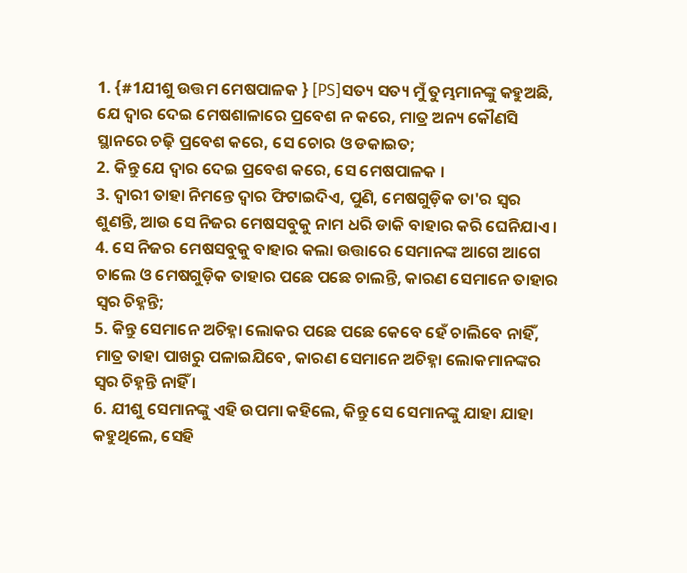1. {#1ଯୀଶୁ ଉତ୍ତମ ମେଷପାଳକ } [PS]ସତ୍ୟ ସତ୍ୟ ମୁଁ ତୁମ୍ଭମାନଙ୍କୁ କହୁଅଛି, ଯେ ଦ୍ୱାର ଦେଇ ମେଷଶାଳାରେ ପ୍ରବେଶ ନ କରେ, ମାତ୍ର ଅନ୍ୟ କୌଣସି ସ୍ଥାନରେ ଚଢ଼ି ପ୍ରବେଶ କରେ, ସେ ଚୋର ଓ ଡକାଇତ;
2. କିନ୍ତୁ ଯେ ଦ୍ୱାର ଦେଇ ପ୍ରବେଶ କରେ, ସେ ମେଷପାଳକ ।
3. ଦ୍ୱାରୀ ତାହା ନିମନ୍ତେ ଦ୍ୱାର ଫିଟାଇଦିଏ, ପୁଣି, ମେଷଗୁଡ଼ିକ ତା'ର ସ୍ୱର ଶୁଣନ୍ତି, ଆଉ ସେ ନିଜର ମେଷସବୁକୁ ନାମ ଧରି ଡାକି ବାହାର କରି ଘେନିଯାଏ ।
4. ସେ ନିଜର ମେଷସବୁକୁ ବାହାର କଲା ଉତ୍ତାରେ ସେମାନଙ୍କ ଆଗେ ଆଗେ ଚାଲେ ଓ ମେଷଗୁଡ଼ିକ ତାହାର ପଛେ ପଛେ ଚାଲନ୍ତି, କାରଣ ସେମାନେ ତାହାର ସ୍ୱର ଚିହ୍ନନ୍ତି;
5. କିନ୍ତୁ ସେମାନେ ଅଚିହ୍ନା ଲୋକର ପଛେ ପଛେ କେବେ ହେଁ ଚାଲିବେ ନାହିଁ, ମାତ୍ର ତାହା ପାଖରୁ ପଳାଇଯିବେ, କାରଣ ସେମାନେ ଅଚିହ୍ନା ଲୋକମାନଙ୍କର ସ୍ୱର ଚିହ୍ନନ୍ତି ନାହିଁ ।
6. ଯୀଶୁ ସେମାନଙ୍କୁ ଏହି ଉପମା କହିଲେ, କିନ୍ତୁ ସେ ସେମାନଙ୍କୁ ଯାହା ଯାହା କହୁଥିଲେ, ସେହି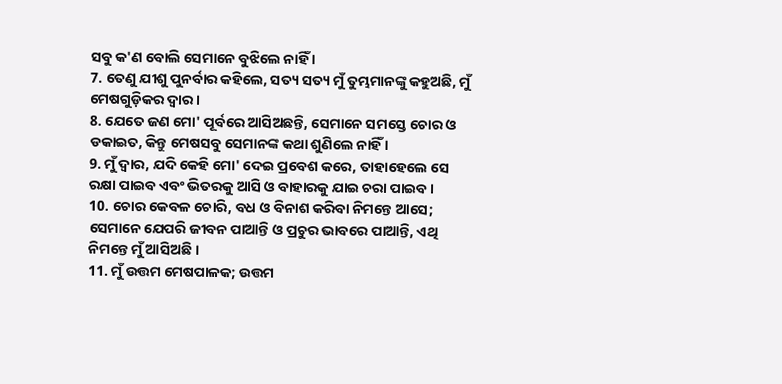ସବୁ କ'ଣ ବୋଲି ସେମାନେ ବୁଝିଲେ ନାହିଁ ।
7. ତେଣୁ ଯୀଶୁ ପୁନର୍ବାର କହିଲେ, ସତ୍ୟ ସତ୍ୟ ମୁଁ ତୁମ୍ଭମାନଙ୍କୁ କହୁଅଛି, ମୁଁ ମେଷଗୁଡ଼ିକର ଦ୍ୱାର ।
8. ଯେତେ ଜଣ ମୋ' ପୂର୍ବରେ ଆସିଅଛନ୍ତି, ସେମାନେ ସମସ୍ତେ ଚୋର ଓ ଡକାଇତ, କିନ୍ତୁ ମେଷସବୁ ସେମାନଙ୍କ କଥା ଶୁଣିଲେ ନାହିଁ ।
9. ମୁଁ ଦ୍ୱାର, ଯଦି କେହି ମୋ' ଦେଇ ପ୍ରବେଶ କରେ, ତାହାହେଲେ ସେ ରକ୍ଷା ପାଇବ ଏବଂ ଭିତରକୁ ଆସି ଓ ବାହାରକୁ ଯାଇ ଚରା ପାଇବ ।
10. ଚୋର କେବଳ ଚୋରି, ବଧ ଓ ବିନାଶ କରିବା ନିମନ୍ତେ ଆସେ; ସେମାନେ ଯେପରି ଜୀବନ ପାଆନ୍ତି ଓ ପ୍ରଚୁର ଭାବରେ ପାଆନ୍ତି, ଏଥି ନିମନ୍ତେ ମୁଁ ଆସିଅଛି ।
11. ମୁଁ ଉତ୍ତମ ମେଷପାଳକ; ଉତ୍ତମ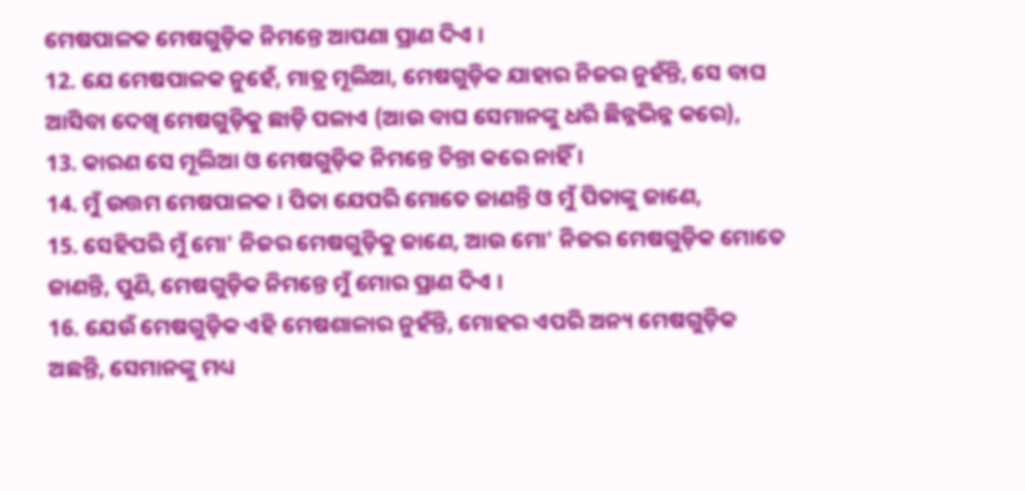ମେଷପାଳକ ମେଷଗୁଡ଼ିକ ନିମନ୍ତେ ଆପଣା ପ୍ରାଣ ଦିଏ ।
12. ଯେ ମେଷପାଳକ ନୁହେଁ, ମାତ୍ର ମୂଲିଆ, ମେଷଗୁଡ଼ିକ ଯାହାର ନିଜର ନୁହଁନ୍ତି, ସେ ବାଘ ଆସିବା ଦେଖି ମେଷଗୁଡ଼ିକୁ ଛାଡ଼ି ପଳାଏ (ଆଉ ବାଘ ସେମାନଙ୍କୁ ଧରି ଛିନ୍ନଭିନ୍ନ କରେ),
13. କାରଣ ସେ ମୂଲିଆ ଓ ମେଷଗୁଡ଼ିକ ନିମନ୍ତେ ଚିନ୍ତା କରେ ନାହିଁ ।
14. ମୁଁ ଉତ୍ତମ ମେଷପାଳକ । ପିତା ଯେପରି ମୋତେ ଜାଣନ୍ତି ଓ ମୁଁ ପିତାଙ୍କୁ ଜାଣେ,
15. ସେହିପରି ମୁଁ ମୋ' ନିଜର ମେଷଗୁଡ଼ିକୁ ଜାଣେ, ଆଉ ମୋ' ନିଜର ମେଷଗୁଡ଼ିକ ମୋତେ ଜାଣନ୍ତି, ପୁଣି, ମେଷଗୁଡ଼ିକ ନିମନ୍ତେ ମୁଁ ମୋର ପ୍ରାଣ ଦିଏ ।
16. ଯେଉଁ ମେଷଗୁଡ଼ିକ ଏହି ମେଷଶାଳାର ନୁହଁନ୍ତି, ମୋହର ଏପରି ଅନ୍ୟ ମେଷଗୁଡ଼ିକ ଅଛନ୍ତି, ସେମାନଙ୍କୁ ମଧ୍ୟ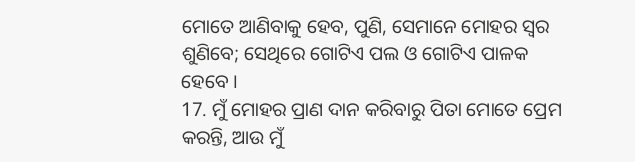ମୋତେ ଆଣିବାକୁ ହେବ, ପୁଣି, ସେମାନେ ମୋହର ସ୍ୱର ଶୁଣିବେ; ସେଥିରେ ଗୋଟିଏ ପଲ ଓ ଗୋଟିଏ ପାଳକ ହେବେ ।
17. ମୁଁ ମୋହର ପ୍ରାଣ ଦାନ କରିବାରୁ ପିତା ମୋତେ ପ୍ରେମ କରନ୍ତି, ଆଉ ମୁଁ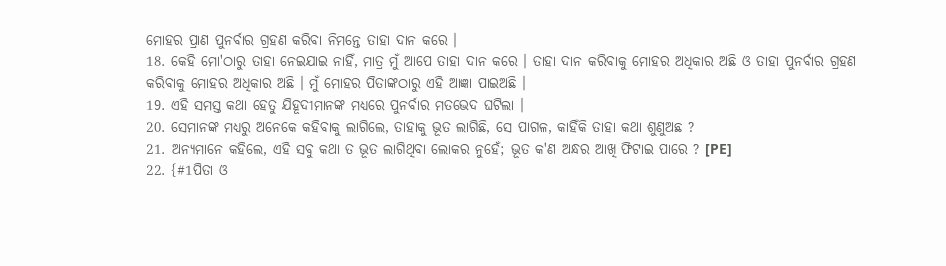ମୋହର ପ୍ରାଣ ପୁନର୍ବାର ଗ୍ରହଣ କରିବା ନିମନ୍ତେ ତାହା ଦାନ କରେ ।
18. କେହି ମୋ'ଠାରୁ ତାହା ନେଇଯାଇ ନାହିଁ, ମାତ୍ର ମୁଁ ଆପେ ତାହା ଦାନ କରେ । ତାହା ଦାନ କରିବାକୁ ମୋହର ଅଧିକାର ଅଛି ଓ ତାହା ପୁନର୍ବାର ଗ୍ରହଣ କରିବାକୁ ମୋହର ଅଧିକାର ଅଛି । ମୁଁ ମୋହର ପିତାଙ୍କଠାରୁ ଏହି ଆଜ୍ଞା ପାଇଅଛି ।
19. ଏହି ସମସ୍ତ କଥା ହେତୁ ଯିହୂଦୀମାନଙ୍କ ମଧ୍ୟରେ ପୁନର୍ବାର ମତଭେଦ ଘଟିଲା ।
20. ସେମାନଙ୍କ ମଧ୍ୟରୁ ଅନେକେ କହିବାକୁ ଲାଗିଲେ, ତାହାକୁ ଭୂତ ଲାଗିଛି, ସେ ପାଗଳ, କାହିଁକି ତାହା କଥା ଶୁଣୁଅଛ ?
21. ଅନ୍ୟମାନେ କହିଲେ, ଏହି ସବୁ କଥା ତ ଭୂତ ଲାଗିଥିବା ଲୋକର ନୁହେଁ; ଭୂତ କ'ଣ ଅନ୍ଧର ଆଖି ଫିଟାଇ ପାରେ ? [PE]
22. {#1ପିତା ଓ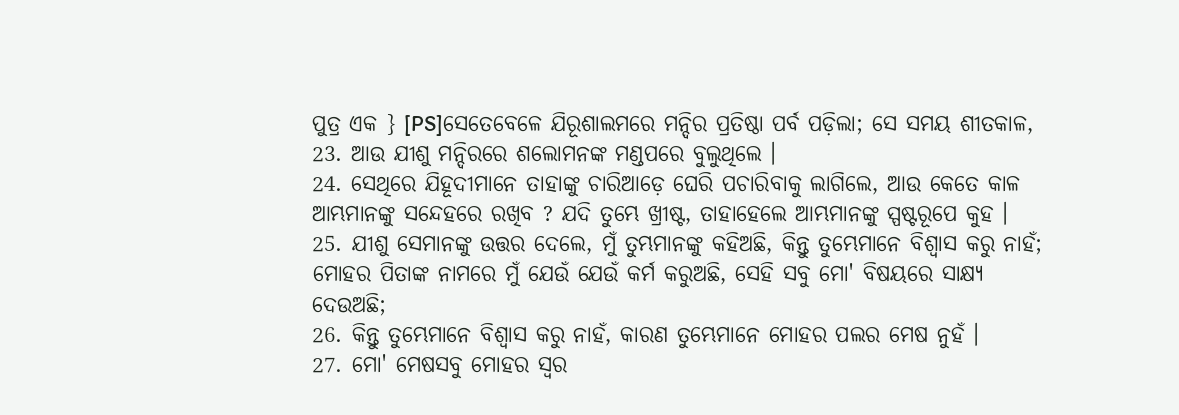ପୁତ୍ର ଏକ } [PS]ସେତେବେଳେ ଯିରୂଶାଲମରେ ମନ୍ଦିର ପ୍ରତିଷ୍ଠା ପର୍ବ ପଡ଼ିଲା; ସେ ସମୟ ଶୀତକାଳ,
23. ଆଉ ଯୀଶୁ ମନ୍ଦିରରେ ଶଲୋମନଙ୍କ ମଣ୍ଡପରେ ବୁଲୁଥିଲେ ।
24. ସେଥିରେ ଯିହୂଦୀମାନେ ତାହାଙ୍କୁ ଚାରିଆଡ଼େ ଘେରି ପଚାରିବାକୁ ଲାଗିଲେ, ଆଉ କେତେ କାଳ ଆମ୍ଭମାନଙ୍କୁ ସନ୍ଦେହରେ ରଖିବ ? ଯଦି ତୁମ୍ଭେ ଖ୍ରୀଷ୍ଟ, ତାହାହେଲେ ଆମ୍ଭମାନଙ୍କୁ ସ୍ପଷ୍ଟରୂପେ କୁହ ।
25. ଯୀଶୁ ସେମାନଙ୍କୁ ଉତ୍ତର ଦେଲେ, ମୁଁ ତୁମ୍ଭମାନଙ୍କୁ କହିଅଛି, କିନ୍ତୁ ତୁମ୍ଭେମାନେ ବିଶ୍ୱାସ କରୁ ନାହଁ; ମୋହର ପିତାଙ୍କ ନାମରେ ମୁଁ ଯେଉଁ ଯେଉଁ କର୍ମ କରୁଅଛି, ସେହି ସବୁ ମୋ' ବିଷୟରେ ସାକ୍ଷ୍ୟ ଦେଉଅଛି;
26. କିନ୍ତୁ ତୁମ୍ଭେମାନେ ବିଶ୍ୱାସ କରୁ ନାହଁ, କାରଣ ତୁମ୍ଭେମାନେ ମୋହର ପଲର ମେଷ ନୁହଁ ।
27. ମୋ' ମେଷସବୁ ମୋହର ସ୍ୱର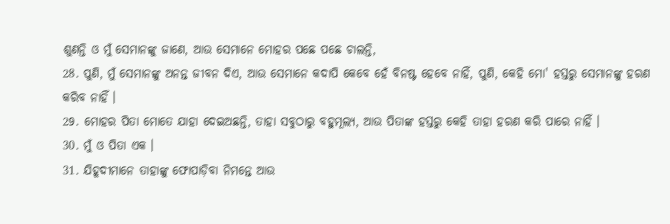ଶୁଣନ୍ତି ଓ ମୁଁ ସେମାନଙ୍କୁ ଜାଣେ, ଆଉ ସେମାନେ ମୋହର ପଛେ ପଛେ ଚାଲନ୍ତି,
28. ପୁଣି, ମୁଁ ସେମାନଙ୍କୁ ଅନନ୍ତ ଜୀବନ ଦିଏ, ଆଉ ସେମାନେ କଦାପି କେବେ ହେଁ ବିନଷ୍ଟ ହେବେ ନାହିଁ, ପୁଣି, କେହି ମୋ' ହସ୍ତରୁ ସେମାନଙ୍କୁ ହରଣ କରିବ ନାହିଁ ।
29. ମୋହର ପିତା ମୋତେ ଯାହା ଦେଇଅଛନ୍ତି, ତାହା ସବୁଠାରୁ ବହୁମୂଲ୍ୟ, ଆଉ ପିତାଙ୍କ ହସ୍ତରୁ କେହି ତାହା ହରଣ କରି ପାରେ ନାହିଁ ।
30. ମୁଁ ଓ ପିତା ଏକ ।
31. ଯିହୂଦୀମାନେ ତାହାଙ୍କୁ ଫୋପାଡ଼ିବା ନିମନ୍ତେ ଆଉ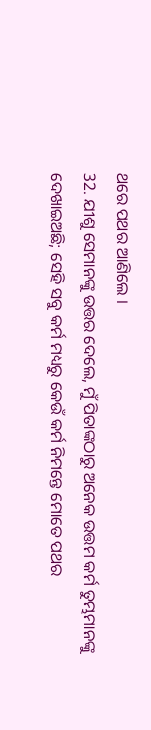ଥରେ ପଥର ଆଣିଲେ ।
32. ଯୀଶୁ ସେମାନଙ୍କୁ ଉତ୍ତର ଦେଲେ, ମୁଁ ପିତାଙ୍କଠାରୁ ଅନେକ ଉତ୍ତମ କର୍ମ ତୁମ୍ଭମାନଙ୍କୁ ଦେଖାଇଅଛି; ସେହି ସବୁ କର୍ମ ମଧ୍ୟରୁ କେଉଁ କର୍ମ ନିମନ୍ତେ ମୋତେ ପଥର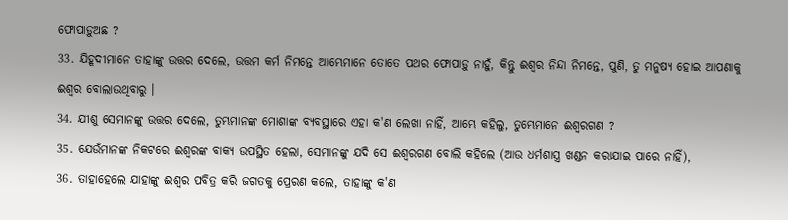ଫୋପାଡ଼ୁଅଛ ?
33. ଯିହୂଦୀମାନେ ତାହାଙ୍କୁ ଉତ୍ତର ଦେଲେ, ଉତ୍ତମ କର୍ମ ନିମନ୍ତେ ଆମ୍ଭେମାନେ ତୋତେ ପଥର ଫୋପାଡ଼ୁ ନାହୁଁ, କିନ୍ତୁ ଈଶ୍ୱର ନିନ୍ଦା ନିମନ୍ତେ, ପୁଣି, ତୁ ମନୁଷ୍ୟ ହୋଇ ଆପଣାକୁ ଈଶ୍ୱର ବୋଲାଉଥିବାରୁ ।
34. ଯୀଶୁ ସେମାନଙ୍କୁ ଉତ୍ତର ଦେଲେ, ତୁମ୍ଭମାନଙ୍କ ମୋଶାଙ୍କ ବ୍ୟବସ୍ଥାରେ ଏହା କ'ଣ ଲେଖା ନାହିଁ, ଆମ୍ଭେ କହିଲୁ, ତୁମ୍ଭେମାନେ ଈଶ୍ୱରଗଣ ?
35. ଯେଉଁମାନଙ୍କ ନିକଟରେ ଈଶ୍ୱରଙ୍କ ବାକ୍ୟ ଉପସ୍ଥିତ ହେଲା, ସେମାନଙ୍କୁ ଯଦି ସେ ଈଶ୍ୱରଗଣ ବୋଲି କହିଲେ (ଆଉ ଧର୍ମଶାସ୍ତ୍ର ଖଣ୍ଡନ କରାଯାଇ ପାରେ ନାହିଁ),
36. ତାହାହେଲେ ଯାହାଙ୍କୁ ଈଶ୍ୱର ପବିତ୍ର କରି ଜଗତକୁ ପ୍ରେରଣ କଲେ, ତାହାଙ୍କୁ କ'ଣ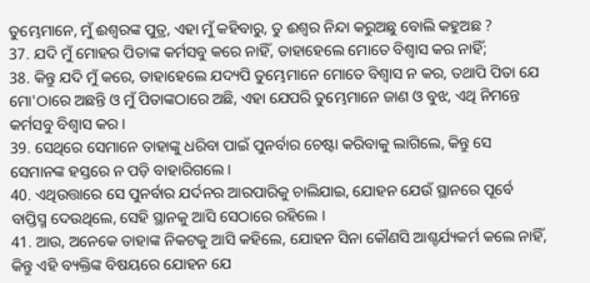ତୁମ୍ଭେମାନେ, ମୁଁ ଈଶ୍ୱରଙ୍କ ପୁତ୍ର, ଏହା ମୁଁ କହିବାରୁ, ତୁ ଈଶ୍ୱର ନିନ୍ଦା କରୁଅଛୁ ବୋଲି କହୁଅଛ ?
37. ଯଦି ମୁଁ ମୋହର ପିତାଙ୍କ କର୍ମସବୁ କରେ ନାହିଁ, ତାହାହେଲେ ମୋତେ ବିଶ୍ୱାସ କର ନାହିଁ;
38. କିନ୍ତୁ ଯଦି ମୁଁ କରେ, ତାହାହେଲେ ଯଦ୍ୟପି ତୁମ୍ଭେମାନେ ମୋତେ ବିଶ୍ୱାସ ନ କର, ତଥାପି ପିତା ଯେ ମୋ'ଠାରେ ଅଛନ୍ତି ଓ ମୁଁ ପିତାଙ୍କଠାରେ ଅଛି, ଏହା ଯେପରି ତୁମ୍ଭେମାନେ ଜାଣ ଓ ବୁଝ, ଏଥି ନିମନ୍ତେ କର୍ମସବୁ ବିଶ୍ୱାସ କର ।
39. ସେଥିରେ ସେମାନେ ତାହାଙ୍କୁ ଧରିବା ପାଇଁ ପୁନର୍ବାର ଚେଷ୍ଟା କରିବାକୁ ଲାଗିଲେ, କିନ୍ତୁ ସେ ସେମାନଙ୍କ ହସ୍ତରେ ନ ପଡ଼ି ବାହାରିଗଲେ ।
40. ଏଥିଉତ୍ତାରେ ସେ ପୁନର୍ବାର ଯର୍ଦନର ଆରପାରିକୁ ଚାଲିଯାଇ, ଯୋହନ ଯେଉଁ ସ୍ଥାନରେ ପୂର୍ବେ ବାପ୍ତିସ୍ମ ଦେଉଥିଲେ, ସେହି ସ୍ଥାନକୁ ଆସି ସେଠାରେ ରହିଲେ ।
41. ଆଉ, ଅନେକେ ତାହାଙ୍କ ନିକଟକୁ ଆସି କହିଲେ, ଯୋହନ ସିନା କୌଣସି ଆଶ୍ଚର୍ଯ୍ୟକର୍ମ କଲେ ନାହିଁ, କିନ୍ତୁ ଏହି ବ୍ୟକ୍ତିଙ୍କ ବିଷୟରେ ଯୋହନ ଯେ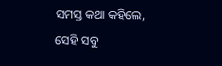ସମସ୍ତ କଥା କହିଲେ, ସେହି ସବୁ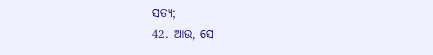ସତ୍ୟ;
42. ଆଉ, ସେ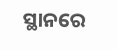ସ୍ଥାନରେ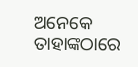ଅନେକେ ତାହାଙ୍କଠାରେ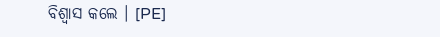ବିଶ୍ୱାସ କଲେ । [PE]